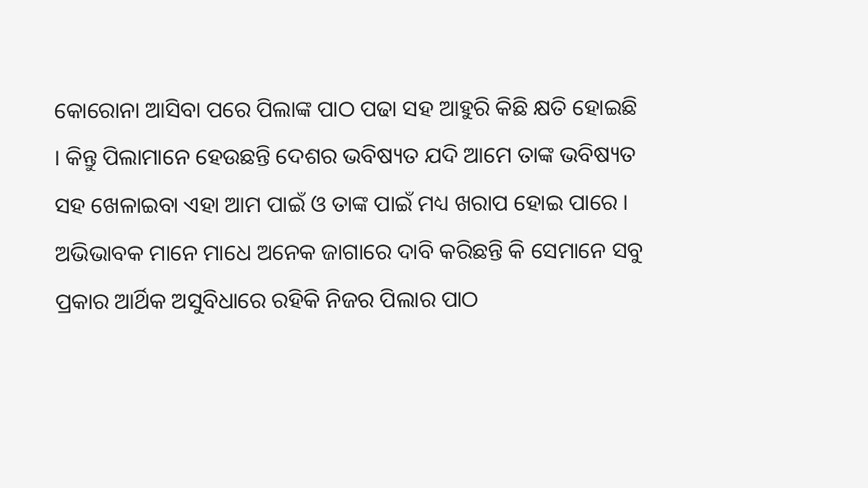କୋରୋନା ଆସିବା ପରେ ପିଲାଙ୍କ ପାଠ ପଢା ସହ ଆହୁରି କିଛି କ୍ଷତି ହୋଇଛି । କିନ୍ତୁ ପିଲାମାନେ ହେଉଛନ୍ତି ଦେଶର ଭବିଷ୍ୟତ ଯଦି ଆମେ ତାଙ୍କ ଭବିଷ୍ୟତ ସହ ଖେଳାଇବା ଏହା ଆମ ପାଇଁ ଓ ତାଙ୍କ ପାଇଁ ମଧ୍ୟ ଖରାପ ହୋଇ ପାରେ । ଅଭିଭାବକ ମାନେ ମାଧେ ଅନେକ ଜାଗାରେ ଦାବି କରିଛନ୍ତି କି ସେମାନେ ସବୁ ପ୍ରକାର ଆର୍ଥିକ ଅସୁବିଧାରେ ରହିକି ନିଜର ପିଲାର ପାଠ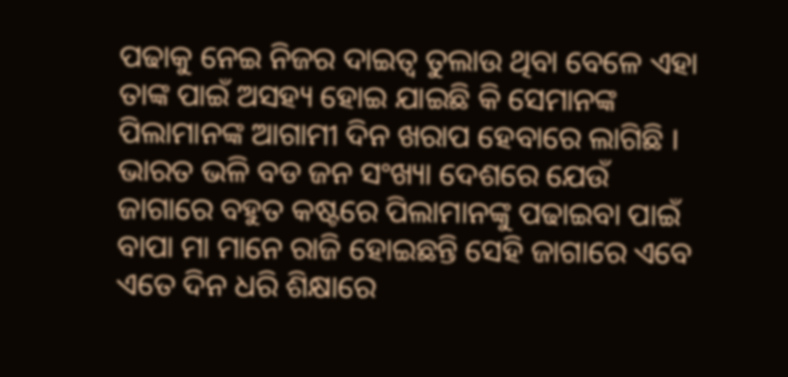ପଢାକୁ ନେଇ ନିଜର ଦାଇତ୍ଵ ତୁଲାଉ ଥିବା ବେଳେ ଏହା ତାଙ୍କ ପାଇଁ ଅସହ୍ୟ ହୋଇ ଯାଇଛି କି ସେମାନଙ୍କ ପିଲାମାନଙ୍କ ଆଗାମୀ ଦିନ ଖରାପ ହେବାରେ ଲାଗିଛି ।
ଭାରତ ଭଳି ବଡ ଜନ ସଂଖ୍ୟା ଦେଶରେ ଯେଉଁ ଜାଗାରେ ବହୁତ କଷ୍ଟରେ ପିଲାମାନଙ୍କୁ ପଢାଇବା ପାଇଁ ବାପା ମା ମାନେ ରାଜି ହୋଇଛନ୍ତି ସେହି ଜାଗାରେ ଏବେ ଏତେ ଦିନ ଧରି ଶିକ୍ଷାରେ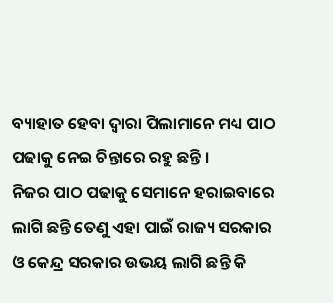ବ୍ୟାହାତ ହେବା ଦ୍ଵାରା ପିଲାମାନେ ମଧ୍ୟ ପାଠ ପଢାକୁ ନେଇ ଚିନ୍ତାରେ ରହୁ ଛନ୍ତି ।
ନିଜର ପାଠ ପଢାକୁ ସେମାନେ ହରାଇବାରେ ଲାଗି ଛନ୍ତି ତେଣୁ ଏହା ପାଇଁ ରାଜ୍ୟ ସରକାର ଓ କେନ୍ଦ୍ର ସରକାର ଉଭୟ ଲାଗି ଛନ୍ତି କି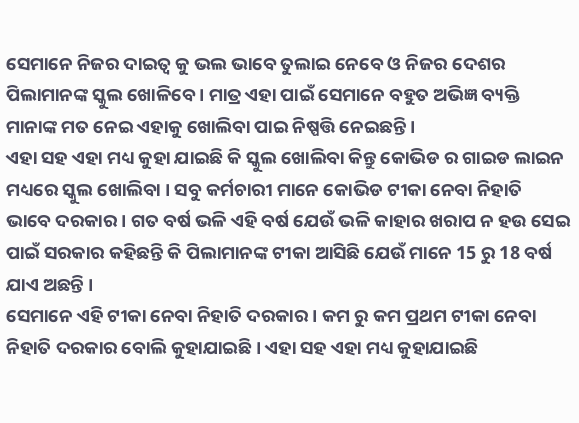ସେମାନେ ନିଜର ଦାଇତ୍ଵ କୁ ଭଲ ଭାବେ ତୁଲାଇ ନେବେ ଓ ନିଜର ଦେଶର ପିଲାମାନଙ୍କ ସ୍କୁଲ ଖୋଳିବେ । ମାତ୍ର ଏହା ପାଇଁ ସେମାନେ ବହୁତ ଅଭିଜ୍ଞ ବ୍ୟକ୍ତି ମାନାଙ୍କ ମତ ନେଇ ଏହାକୁ ଖୋଲିବା ପାଇ ନିଷ୍ପତ୍ତି ନେଇଛନ୍ତି ।
ଏହା ସହ ଏହା ମଧ୍ୟ କୁହା ଯାଇଛି କି ସ୍କୁଲ ଖୋଲିବା କିନ୍ତୁ କୋଭିଡ ର ଗାଇଡ ଲାଇନ ମଧ୍ୟରେ ସ୍କୁଲ ଖୋଲିବା । ସବୁ କର୍ମଚାରୀ ମାନେ କୋଭିଡ ଟୀକା ନେବା ନିହାତି ଭାବେ ଦରକାର । ଗତ ବର୍ଷ ଭଳି ଏହି ବର୍ଷ ଯେଉଁ ଭଳି କାହାର ଖରାପ ନ ହଉ ସେଇ ପାଇଁ ସରକାର କହିଛନ୍ତି କି ପିଲାମାନଙ୍କ ଟୀକା ଆସିଛି ଯେଉଁ ମାନେ 15 ରୁ 18 ବର୍ଷ ଯାଏ ଅଛନ୍ତି ।
ସେମାନେ ଏହି ଟୀକା ନେବା ନିହାତି ଦରକାର । କମ ରୁ କମ ପ୍ରଥମ ଟୀକା ନେବା ନିହାତି ଦରକାର ବୋଲି କୁହାଯାଇଛି । ଏହା ସହ ଏହା ମଧ୍ୟ କୁହାଯାଇଛି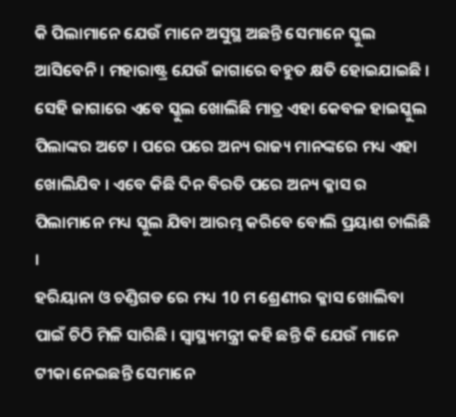କି ପିଲାମାନେ ଯେଉଁ ମାନେ ଅସୁସ୍ଥ ଅଛନ୍ତି ସେମାନେ ସ୍କୁଲ ଆସିବେନି । ମହାରାଷ୍ଟ୍ର ଯେଉଁ ଜାଗାରେ ବହୁତ କ୍ଷତି ହୋଇଯାଇଛି ।
ସେହି ଜାଗାରେ ଏବେ ସ୍କୁଲ ଖୋଲିଛି ମାତ୍ର ଏହା କେବଳ ହାଇସ୍କୁଲ ପିଲାଙ୍କର ଅଟେ । ପରେ ପରେ ଅନ୍ୟ ରାଜ୍ୟ ମାନଙ୍କରେ ମଧ୍ୟ ଏହା ଖୋଲିଯିବ । ଏବେ କିଛି ଦିନ ବିରତି ପରେ ଅନ୍ୟ କ୍ଳାସ ର ପିଲାମାନେ ମଧ୍ୟ ସ୍କୁଲ ଯିବା ଆରମ୍ଭ କରିବେ ବୋଲି ପ୍ରୟାଶ ଚାଲିଛି ।
ହରିୟାନା ଓ ଚଣ୍ଡିଗଡ ରେ ମଧ୍ୟ 10 ମ ଶ୍ରେଣୀର କ୍ଳାସ ଖୋଲିବା ପାଇଁ ଚିଠି ମିଳି ସାରିଛି । ସ୍ୱାସ୍ଥ୍ୟମନ୍ତ୍ରୀ କହି ଛନ୍ତି କି ଯେଉଁ ମାନେ ଟୀକା ନେଇଛନ୍ତି ସେମାନେ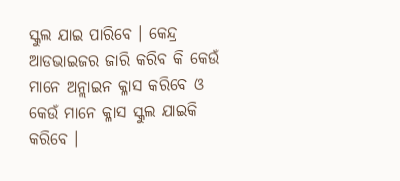ସ୍କୁଲ ଯାଇ ପାରିବେ । କେନ୍ଦ୍ର ଆଡଭାଇଜର ଜାରି କରିବ କି କେଉଁ ମାନେ ଅନ୍ଲାଇନ କ୍ଳାସ କରିବେ ଓ କେଉଁ ମାନେ କ୍ଳାସ ସ୍କୁଲ ଯାଇକି କରିବେ ।